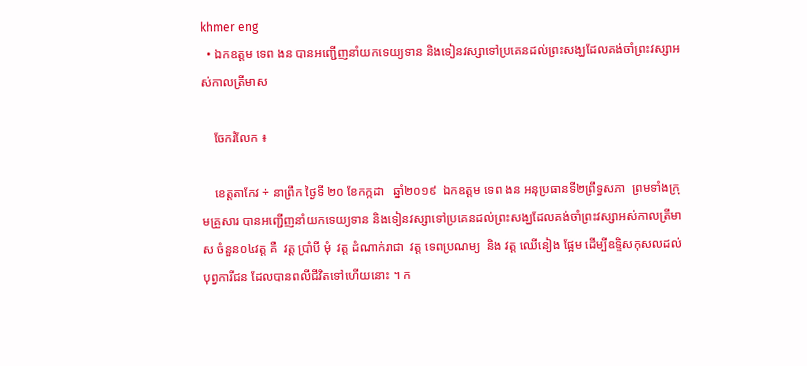khmer eng
  • ឯកឧត្តម ទេព ងន បានអញ្ជើញនាំយកទេយ្យទាន និងទៀនវស្សាទៅប្រគេនដល់ព្រះសង្ឃដែលគង់ចាំព្រះវស្សាអស់កាលត្រីមាស

    ចែករំលែក ៖

    ខេត្តតាកែវ ÷ នាព្រឹក ថ្ងៃទី ២០ ខែកក្កដា   ឆ្នាំ២០១៩  ឯកឧត្តម ទេព ងន អនុប្រធានទី២ព្រឹទ្ធសភា  ព្រមទាំងក្រុមគ្រួសារ បានអញ្ជើញនាំយកទេយ្យទាន និងទៀនវស្សាទៅប្រគេនដល់ព្រះសង្ឃដែលគង់ចាំព្រះវស្សាអស់កាលត្រីមាស ចំនួន០៤វត្ត គឺ  វត្ត ប្រាំបី មុំ  វត្ត ដំណាក់រាជា  វត្ត ទេពប្រណម្យ  និង វត្ត ឈេីនៀង ផ្អែម ដើម្បីឧទ្ទិសកុសលដល់បុព្វការីជន ដែលបានពលីជីវិតទៅហើយនោះ ។ ក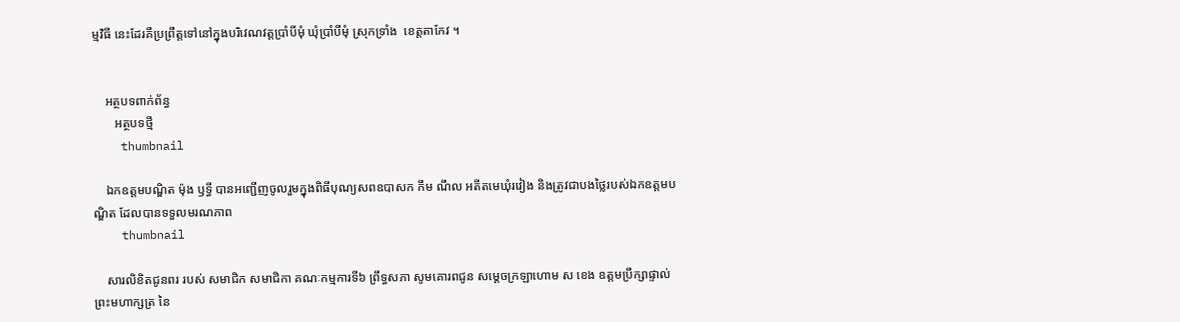ម្មវិធី នេះដែរគឺប្រព្រឹត្តទៅនៅក្នុងបរិវេណវត្តប្រាំបីមុំ ឃុំប្រាំបីមុំ ស្រុកទ្រាំង  ខេត្តតាកែវ ។


    អត្ថបទពាក់ព័ន្ធ
       អត្ថបទថ្មី
    thumbnail

    ឯកឧត្តមបណ្ឌិត ម៉ុង ឫទ្ធី បានអញ្ជើញចូលរួមក្នុងពិធីបុណ្យសពឧបាសក កឹម ណឹល អតីតមេឃុំរវៀង និងត្រូវជាបងថ្លៃរបស់ឯកឧត្តមបណ្ឌិត ដែលបានទទួលមរណភាព
    thumbnail

    សារលិខិតជូនពរ របស់ សមាជិក សមាជិកា គណៈកម្មការទី៦ ព្រឹទ្ធសភា សូមគោរពជូន សម្តេចក្រឡាហោម ស ខេង ឧត្តមប្រឹក្សាផ្ទាល់ព្រះមហាក្សត្រ នៃ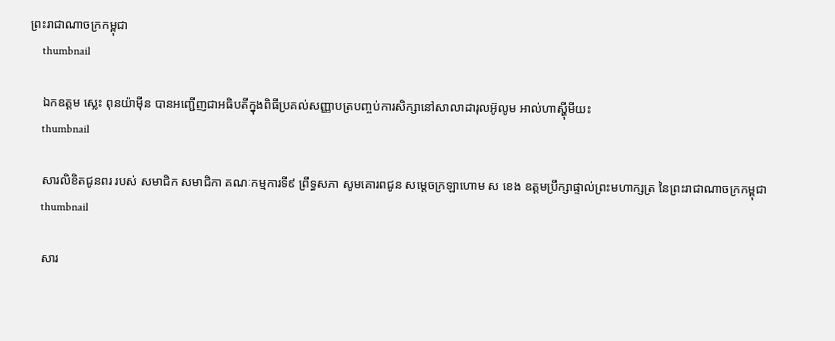ព្រះរាជាណាចក្រកម្ពុជា
    thumbnail

    ឯកឧត្តម ស្លេះ ពុនយ៉ាមុីន បានអញ្ជើញជាអធិបតីក្នុងពិធីប្រគល់សញ្ញាបត្របញ្ចប់ការសិក្សានៅសាលាដារុលអ៊ូលូម អាល់ហាស្ហុីមីយះ
    thumbnail

    សារលិខិតជូនពរ របស់ សមាជិក សមាជិកា គណៈកម្មការទី៩ ព្រឹទ្ធសភា សូមគោរពជូន សម្តេចក្រឡាហោម ស ខេង ឧត្តមប្រឹក្សាផ្ទាល់ព្រះមហាក្សត្រ នៃព្រះរាជាណាចក្រកម្ពុជា
    thumbnail

    សារ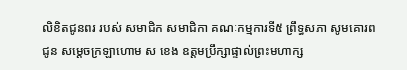លិខិតជូនពរ របស់ សមាជិក សមាជិកា គណៈកម្មការទី៥ ព្រឹទ្ធសភា សូមគោរពជូន សម្តេចក្រឡាហោម ស ខេង ឧត្តមប្រឹក្សាផ្ទាល់ព្រះមហាក្ស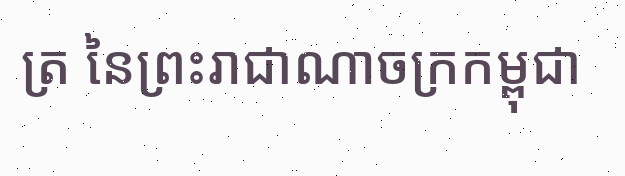ត្រ នៃព្រះរាជាណាចក្រកម្ពុជា